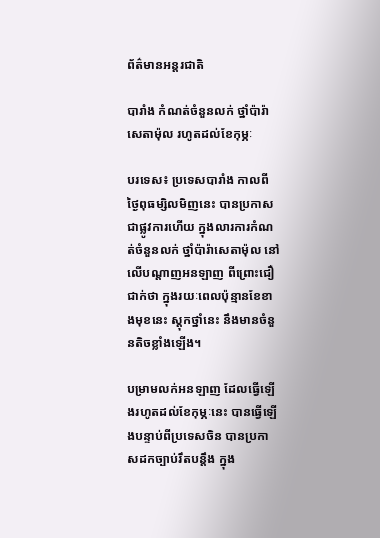ព័ត៌មានអន្តរជាតិ

បារាំង កំណត់ចំនួនលក់ ថ្នាំប៉ារ៉ាសេតាម៉ុល រហូតដល់ខែកុម្ភៈ

បរទេស៖ ប្រទេសបារាំង កាលពីថ្ងៃពុធម្សិលមិញនេះ បានប្រកាសជាផ្លូវការហើយ ក្នុងលារការកំណត់ចំនួនលក់ ថ្នាំប៉ារ៉ាសេតាម៉ុល នៅលើបណ្តាញអនឡាញ ពីព្រោះជឿជាក់ថា ក្នុងរយៈពេលប៉ុន្មានខែខាងមុខនេះ ស្តុកថ្នាំនេះ នឹងមានចំនួនតិចខ្លាំងឡើង។

បម្រាមលក់អនឡាញ ដែលធ្វើឡើងរហូតដល់ខែកុម្ភៈនេះ បានធ្វើឡើងបន្ទាប់ពីប្រទេសចិន បានប្រកាសដកច្បាប់រឹតបន្តឹង ក្នុង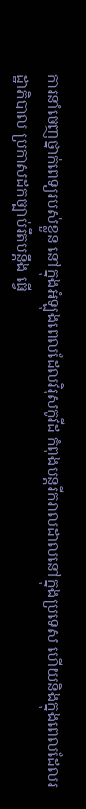ការនាំចេញថ្នាក់ពេទ្យរបស់ខ្លួន នៅក្នុងអំឡុងពេលដែលវិរុសកូវីដ កំពុងបន្តរីករាលដាលនៅក្នុងប្រទេស ហើយនិងក្នុងពេលដែលរដ្ឋាភិបាល ប្រកាសដកច្បាប់រឹតបន្តឹង ធ្វើ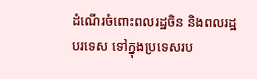ដំណើរចំពោះពលរដ្ឋចិន និងពលរដ្ឋបរទេស ទៅក្នុងប្រទេសរប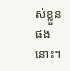ស់ខ្លួនផងនោះ។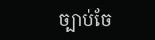ច្បាប់ចែ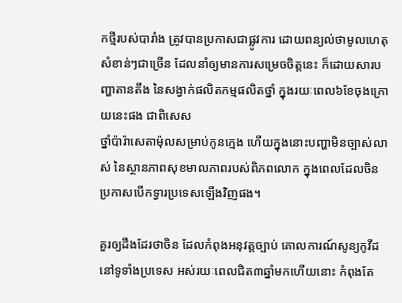កថ្មីរបស់បារាំង ត្រូវបានប្រកាសជាផ្លូវការ ដោយពន្យល់ថាមូលហេតុសំខាន់ៗជាច្រើន ដែលនាំឲ្យមានការសម្រេចចិត្តនេះ ក៏ដោយសារបញ្ហាតានតឹង នៃសង្វាក់ផលិតកម្មផលិតថ្នាំ ក្នុងរយៈពេល៦ខែចុងក្រោយនេះផង ជាពិសេស
ថ្នាំប៉ារ៉ាសេតាម៉ុលសម្រាប់កូនក្មេង ហើយក្នុងនោះបញ្ហាមិនច្បាស់លាស់ នៃស្ថានភាពសុខមាលភាពរបស់ពិភពលោក ក្នុងពេលដែលចិនប្រកាសបើកទ្វារប្រទេសឡើងវិញផង។

គួរឲ្យដឹងដែរថាចិន ដែលកំពុងអនុវត្តច្បាប់ គោលការណ៍សូន្យកូវីដនៅទូទាំងប្រទេស អស់រយៈពេលជិត៣ឆ្នាំមកហើយនោះ កំពុងតែ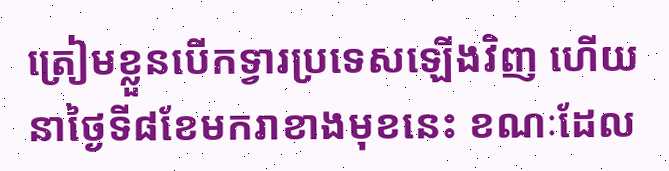ត្រៀមខ្លួនបើកទ្វារប្រទេសឡើងវិញ ហើយនាថ្ងៃទី៨ខែមករាខាងមុខនេះ ខណៈដែល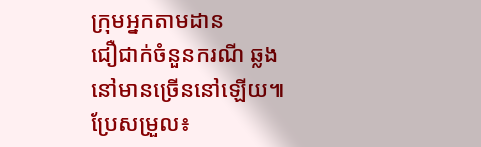ក្រុមអ្នកតាមដាន
ជឿជាក់ចំនួនករណី ឆ្លងនៅមានច្រើននៅឡើយ៕ ប្រែសម្រួល៖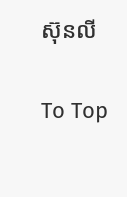ស៊ុនលី

To Top